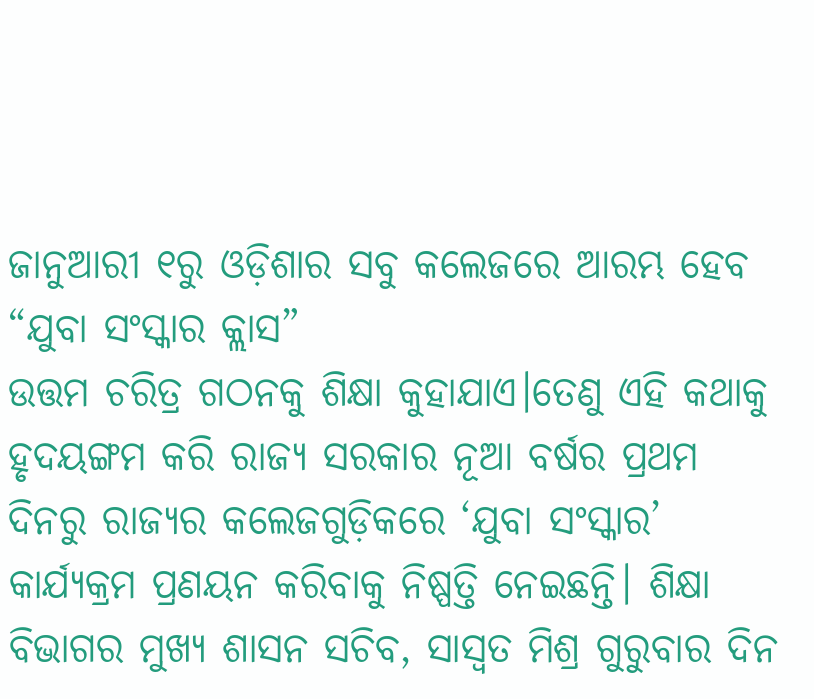ଜାନୁଆରୀ ୧ରୁ ଓଡ଼ିଶାର ସବୁ କଲେଜରେ ଆରମ୍ଭ ହେବ “ଯୁବା ସଂସ୍କାର କ୍ଲାସ”
ଉତ୍ତମ ଚରିତ୍ର ଗଠନକୁ ଶିକ୍ଷା କୁହାଯାଏ।ତେଣୁ ଏହି କଥାକୁ ହୃଦୟଙ୍ଗମ କରି ରାଜ୍ୟ ସରକାର ନୂଆ ବର୍ଷର ପ୍ରଥମ ଦିନରୁ ରାଜ୍ୟର କଲେଜଗୁଡ଼ିକରେ ‘ଯୁବା ସଂସ୍କାର’ କାର୍ଯ୍ୟକ୍ରମ ପ୍ରଣୟନ କରିବାକୁ ନିଷ୍ପତ୍ତି ନେଇଛନ୍ତି। ଶିକ୍ଷା ବିଭାଗର ମୁଖ୍ୟ ଶାସନ ସଚିବ, ସାସ୍ୱତ ମିଶ୍ର ଗୁରୁବାର ଦିନ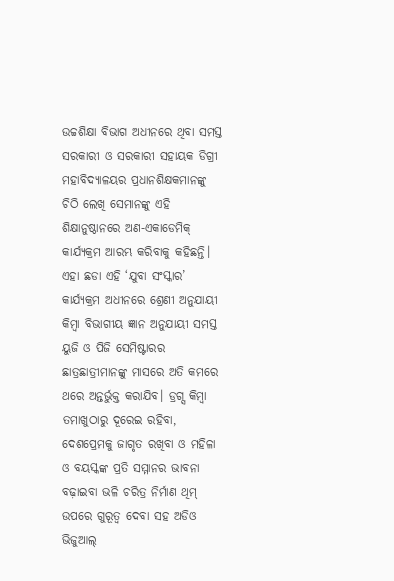ଉଚ୍ଚଶିକ୍ଷା ବିଭାଗ ଅଧୀନରେ ଥିବା ସମସ୍ତ ସରକାରୀ ଓ ସରକାରୀ ସହାୟକ ଡିଗ୍ରୀ ମହାବିଦ୍ୟାଳୟର ପ୍ରଧାନଶିକ୍ଷକମାନଙ୍କୁ ଚିଠି ଲେଖି ସେମାନଙ୍କୁ ଏହି ଶିକ୍ଷାନୁଷ୍ଠାନରେ ଅଣ-ଏକାଡେମିକ୍ କାର୍ଯ୍ୟକ୍ରମ ଆରମ୍ଭ କରିବାକୁ କହିଛନ୍ତି।
ଏହା ଛଡା ଏହି ‘ଯୁବା ସଂସ୍କାର’ କାର୍ଯ୍ୟକ୍ରମ ଅଧୀନରେ ଶ୍ରେଣୀ ଅନୁଯାୟୀ କିମ୍ବା ବିଭାଗୀୟ ଜ୍ଞାନ ଅନୁଯାୟୀ ସମସ୍ତ ୟୁଜି ଓ ପିଜି ସେମିଷ୍ଟାରର ଛାତ୍ରଛାତ୍ରୀମାନଙ୍କୁ ମାସରେ ଅତି କମରେ ଥରେ ଅନ୍ତର୍ଭୁକ୍ତ କରାଯିବ। ଡ୍ରଗ୍ସ କିମ୍ବା ତମାଖୁଠାରୁ ଦୂରେଇ ରହିବା, ଦେଶପ୍ରେମକୁ ଜାଗୃତ ରଖିବା ଓ ମହିଳା ଓ ବୟସ୍କଙ୍କ ପ୍ରତି ସମ୍ମାନର ଭାବନା ବଢ଼ାଇବା ଭଳି ଚରିତ୍ର ନିର୍ମାଣ ଥିମ୍ ଉପରେ ଗୁରୂତ୍ୱ ଦେବା ସହ ଅଡିଓ ଭିଜୁଆଲ୍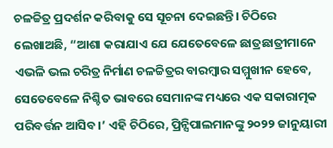ଚଳଚ୍ଚିତ୍ର ପ୍ରଦର୍ଶନ କରିବାକୁ ସେ ସୂଚନା ଦେଇଛନ୍ତି। ଚିଠିରେ ଲେଖାଅଛି, “ଆଶା କରାଯାଏ ଯେ ଯେତେବେଳେ ଛାତ୍ରଛାତ୍ରୀମାନେ ଏଭଳି ଭଲ ଚରିତ୍ର ନିର୍ମାଣ ଚଳଚ୍ଚିତ୍ରର ବାରମ୍ବାର ସମ୍ମୁଖୀନ ହେବେ, ସେତେବେଳେ ନିଶ୍ଚିତ ଭାବରେ ସେମାନଙ୍କ ମଧ୍ୟରେ ଏକ ସକାରାତ୍ମକ ପରିବର୍ତ୍ତନ ଆସିବ।’ ଏହି ଚିଠିରେ, ପ୍ରିନ୍ସିପାଲମାନଙ୍କୁ ୨୦୨୨ ଜାନୁୟାରୀ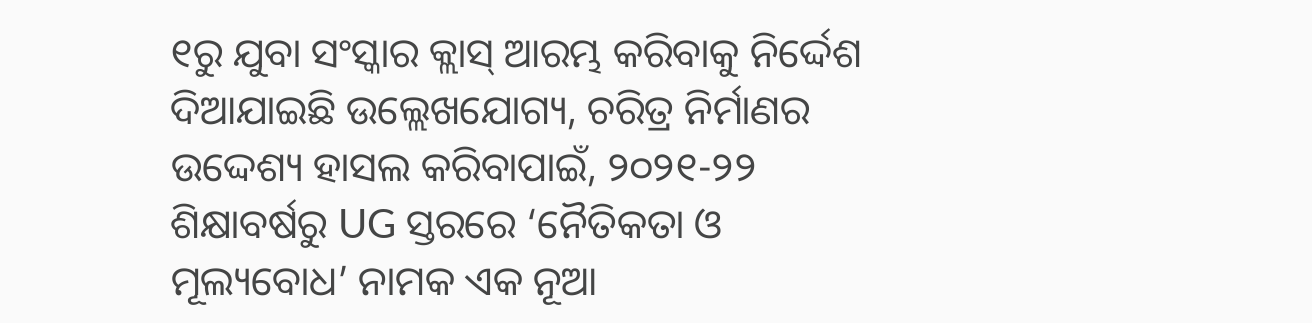୧ରୁ ଯୁବା ସଂସ୍କାର କ୍ଲାସ୍ ଆରମ୍ଭ କରିବାକୁ ନିର୍ଦ୍ଦେଶ ଦିଆଯାଇଛି ଉଲ୍ଲେଖଯୋଗ୍ୟ, ଚରିତ୍ର ନିର୍ମାଣର ଉଦ୍ଦେଶ୍ୟ ହାସଲ କରିବାପାଇଁ, ୨୦୨୧-୨୨ ଶିକ୍ଷାବର୍ଷରୁ UG ସ୍ତରରେ ‘ନୈତିକତା ଓ ମୂଲ୍ୟବୋଧ’ ନାମକ ଏକ ନୂଆ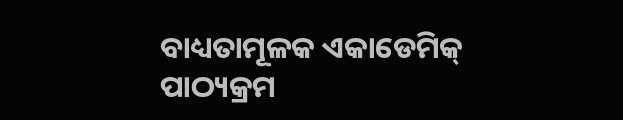ବାଧ୍ୟତାମୂଳକ ଏକାଡେମିକ୍ ପାଠ୍ୟକ୍ରମ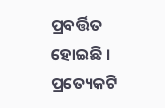ପ୍ରବର୍ତ୍ତିତ ହୋଇଛି । ପ୍ରତ୍ୟେକଟି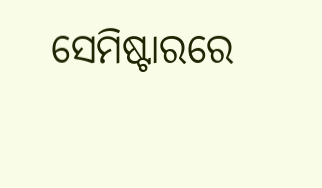ସେମିଷ୍ଟାରରେ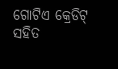ଗୋଟିଏ କ୍ରେଡିଟ୍ ସହିତ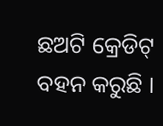ଛଅଟି କ୍ରେଡିଟ୍ ବହନ କରୁଛି ।